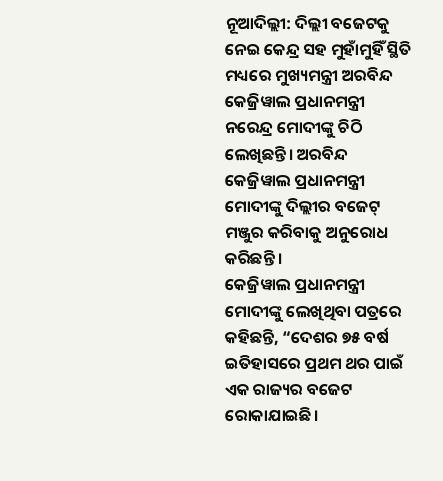ନୂଆଦିଲ୍ଲୀ: ଦିଲ୍ଲୀ ବଜେଟକୁ ନେଇ କେନ୍ଦ୍ର ସହ ମୁହାଁମୁହିଁ ସ୍ଥିତି ମଧ୍ୟରେ ମୁଖ୍ୟମନ୍ତ୍ରୀ ଅରବିନ୍ଦ କେଜ୍ରିୱାଲ ପ୍ରଧାନମନ୍ତ୍ରୀ ନରେନ୍ଦ୍ର ମୋଦୀଙ୍କୁ ଚିଠି ଲେଖିଛନ୍ତି। ଅରବିନ୍ଦ କେଜ୍ରିୱାଲ ପ୍ରଧାନମନ୍ତ୍ରୀ ମୋଦୀଙ୍କୁ ଦିଲ୍ଲୀର ବଜେଟ୍ ମଞ୍ଜୁର କରିବାକୁ ଅନୁରୋଧ କରିଛନ୍ତି ।
କେଜ୍ରିୱାଲ ପ୍ରଧାନମନ୍ତ୍ରୀ ମୋଦୀଙ୍କୁ ଲେଖିଥିବା ପତ୍ରରେ କହିଛନ୍ତି, “ଦେଶର ୭୫ ବର୍ଷ ଇତିହାସରେ ପ୍ରଥମ ଥର ପାଇଁ ଏକ ରାଜ୍ୟର ବଜେଟ ରୋକାଯାଇଛି।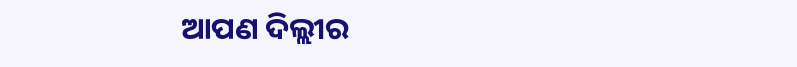ଆପଣ ଦିଲ୍ଲୀର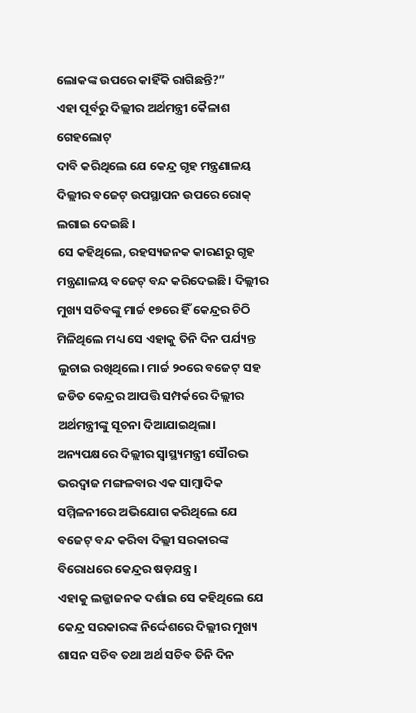ଲୋକଙ୍କ ଉପରେ କାହିଁକି ରାଗିଛନ୍ତି?”
ଏହା ପୂର୍ବରୁ ଦିଲ୍ଲୀର ଅର୍ଥମନ୍ତ୍ରୀ କୈଳାଶ ଗେହଲୋଟ୍
ଦାବି କରିଥିଲେ ଯେ କେନ୍ଦ୍ର ଗୃହ ମନ୍ତ୍ରଣାଳୟ ଦିଲ୍ଲୀର ବଜେଟ୍ ଉପସ୍ଥାପନ ଉପରେ ରୋକ୍ ଲଗାଇ ଦେଇଛି ।
ସେ କହିଥିଲେ, ରହସ୍ୟଜନକ କାରଣରୁ ଗୃହ ମନ୍ତ୍ରଣାଳୟ ବଜେଟ୍ ବନ୍ଦ କରିଦେଇଛି। ଦିଲ୍ଲୀର ମୁଖ୍ୟ ସଚିବଙ୍କୁ ମାର୍ଚ୍ଚ ୧୭ରେ ହିଁ କେନ୍ଦ୍ରର ଚିଠି ମିଳିଥିଲେ ମଧ୍ୟ ସେ ଏହାକୁ ତିନି ଦିନ ପର୍ଯ୍ୟନ୍ତ ଲୁଚାଇ ରଖିଥିଲେ। ମାର୍ଚ୍ଚ ୨୦ରେ ବଜେଟ୍ ସହ ଜଡିତ କେନ୍ଦ୍ରର ଆପତ୍ତି ସମ୍ପର୍କରେ ଦିଲ୍ଲୀର ଅର୍ଥମନ୍ତ୍ରୀଙ୍କୁ ସୂଚନା ଦିଆଯାଇଥିଲା।
ଅନ୍ୟପକ୍ଷରେ ଦିଲ୍ଲୀର ସ୍ୱାସ୍ଥ୍ୟମନ୍ତ୍ରୀ ସୌରଭ ଭରଦ୍ୱାଜ ମଙ୍ଗଳବାର ଏକ ସାମ୍ବାଦିକ ସମ୍ମିଳନୀରେ ଅଭିଯୋଗ କରିଥିଲେ ଯେ ବଜେଟ୍ ବନ୍ଦ କରିବା ଦିଲ୍ଲୀ ସରକାରଙ୍କ ବିରୋଧରେ କେନ୍ଦ୍ରର ଷଡ଼ଯନ୍ତ୍ର।
ଏହାକୁ ଲଜ୍ଜାଜନକ ଦର୍ଶାଇ ସେ କହିଥିଲେ ଯେ କେନ୍ଦ୍ର ସରକାରଙ୍କ ନିର୍ଦ୍ଦେଶରେ ଦିଲ୍ଲୀର ମୁଖ୍ୟ ଶାସନ ସଚିବ ତଥା ଅର୍ଥ ସଚିବ ତିନି ଦିନ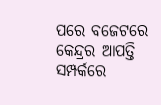ପରେ ବଜେଟରେ କେନ୍ଦ୍ରର ଆପତ୍ତି ସମ୍ପର୍କରେ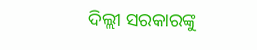ଦିଲ୍ଲୀ ସରକାରଙ୍କୁ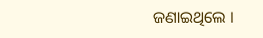ଜଣାଇଥିଲେ ।